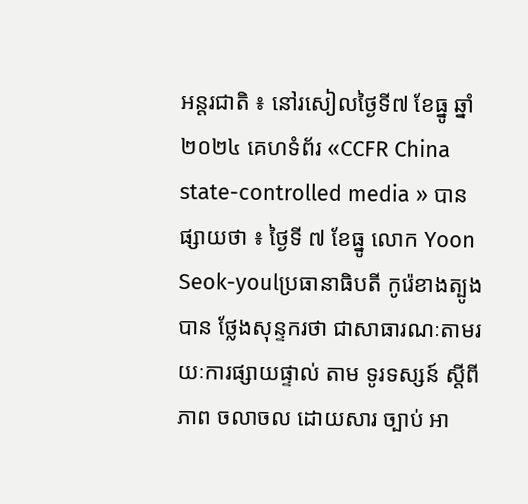អន្តរជាតិ ៖ នៅរសៀលថ្ងៃទី៧ ខែធ្នូ ឆ្នាំ២០២៤ គេហទំព័រ «CCFR China state-controlled media » បានផ្សាយថា ៖ ថ្ងៃទី ៧ ខែធ្នូ លោក Yoon Seok-youlប្រធានាធិបតី កូរ៉េខាងត្បូង បាន ថ្លែងសុន្ទករថា ជាសាធារណៈតាមរយៈការផ្សាយផ្ទាល់ តាម ទូរទស្សន៍ ស្តីពីភាព ចលាចល ដោយសារ ច្បាប់ អា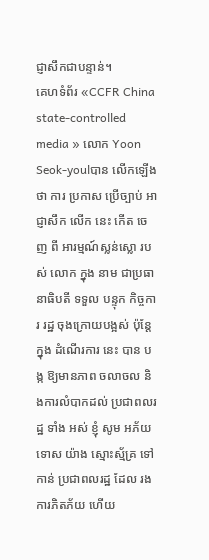ជ្ញាសឹកជាបន្ទាន់។
គេហទំព័រ «CCFR China state-controlled media » លោក Yoon Seok-youlបាន លើកឡើងថា ការ ប្រកាស ប្រើច្បាប់ អាជ្ញាសឹក លើក នេះ កើត ចេញ ពី អារម្មណ៍ស្លន់ស្លោ របស់ លោក ក្នុង នាម ជាប្រធានាធិបតី ទទួល បន្ទុក កិច្ចការ រដ្ឋ ចុងក្រោយបង្អស់ ប៉ុន្ដែ ក្នុង ដំណើរការ នេះ បាន បង្ក ឱ្យមានភាព ចលាចល និងការលំបាកដល់ ប្រជាពលរដ្ឋ ទាំង អស់ ខ្ញុំ សូម អភ័យ ទោស យ៉ាង ស្មោះស្ម័គ្រ ទៅ កាន់ ប្រជាពលរដ្ឋ ដែល រងការភិតភ័យ ហើយ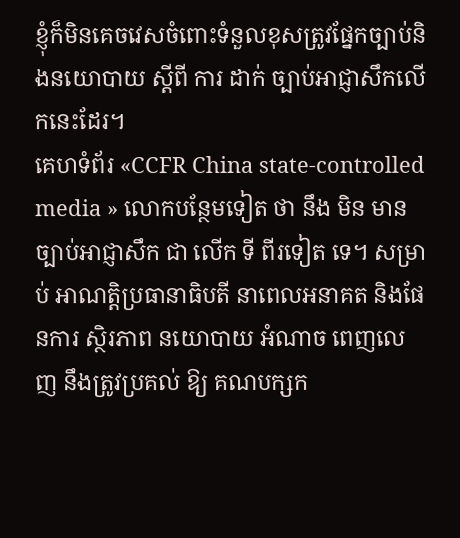ខ្ញុំក៏មិនគេចវេសចំពោះទំនួលខុសត្រូវផ្នែកច្បាប់និងនយោបាយ ស្ដីពី ការ ដាក់ ច្បាប់អាជ្ញាសឹកលើកនេះដែរ។
គេហទំព័រ «CCFR China state-controlled media » លោកបន្ថែមទៀត ថា នឹង មិន មាន ច្បាប់អាជ្ញាសឹក ជា លើក ទី ពីរទៀត ទេ។ សម្រាប់ អាណត្តិប្រធានាធិបតី នាពេលអនាគត និងផែនការ ស្ថិរភាព នយោបាយ អំណាច ពេញលេញ នឹងត្រូវប្រគល់ ឱ្យ គណបក្សក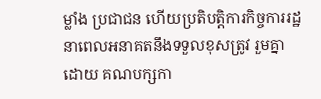ម្លាំង ប្រជាជន ហើយប្រតិបត្តិការកិច្ចការរដ្ឋ នាពេលអនាគតនឹងទទួលខុសត្រូវ រួមគ្នា ដោយ គណបក្សកា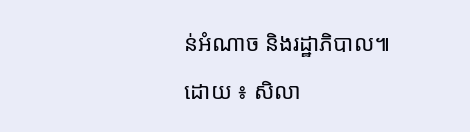ន់អំណាច និងរដ្ឋាភិបាល៕
ដោយ ៖ សិលា